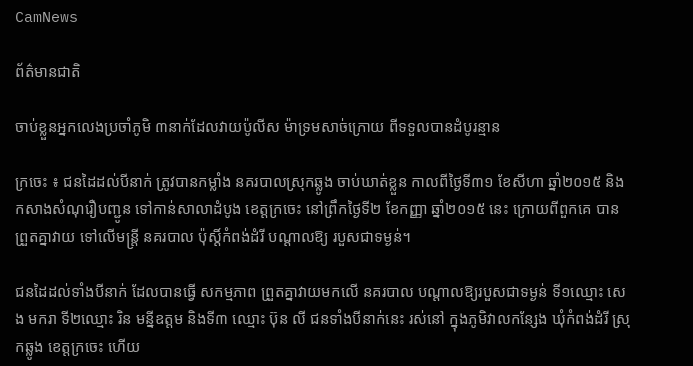CamNews

ព័ត៌មានជាតិ

ចាប់ខ្លួនអ្នកលេងប្រចាំភូមិ ៣នាក់ដែលវាយប៉ូលីស ម៉ាទ្រមសាច់ក្រោយ ពីទទួលបានដំបូរន្មាន

ក្រចេះ ៖ ជនដៃដល់បីនាក់ ត្រូវបានកម្លាំង នគរបាលស្រុកឆ្លូង ចាប់ឃាត់ខ្លួន កាលពីថ្ងៃទី៣១ ខែសីហា ឆ្នាំ២០១៥ និងកសាងសំណុរឿបញ្ជូន ទៅកាន់សាលាដំបូង ខេត្តក្រចេះ នៅព្រឹកថ្ងៃទី២ ខែកញ្ញា ឆ្នាំ២០១៥ នេះ ក្រោយពីពួកគេ បានព្រួតគ្នាវាយ ទៅលើមន្ត្រី នគរបាល ប៉ុស្តិ៍កំពង់ដំរី បណ្តាលឱ្យ របួសជាទម្ងន់។

ជនដៃដល់ទាំងបីនាក់ ដែលបានធ្វើ សកម្មភាព ព្រួតគ្នាវាយមកលើ នគរបាល បណ្តាលឱ្យរបួសជាទម្ងន់ ទី១ឈ្មោះ សេង មករា ទី២ឈ្មោះ រិន មន្នីឧត្តម និងទី៣ ឈ្មោះ ប៊ុន លី ជនទាំងបីនាក់នេះ រស់នៅ ក្នុងភូមិវាលកន្សែង ឃុំកំពង់ដំរី ស្រុកឆ្លូង ខេត្តក្រចេះ ហើយ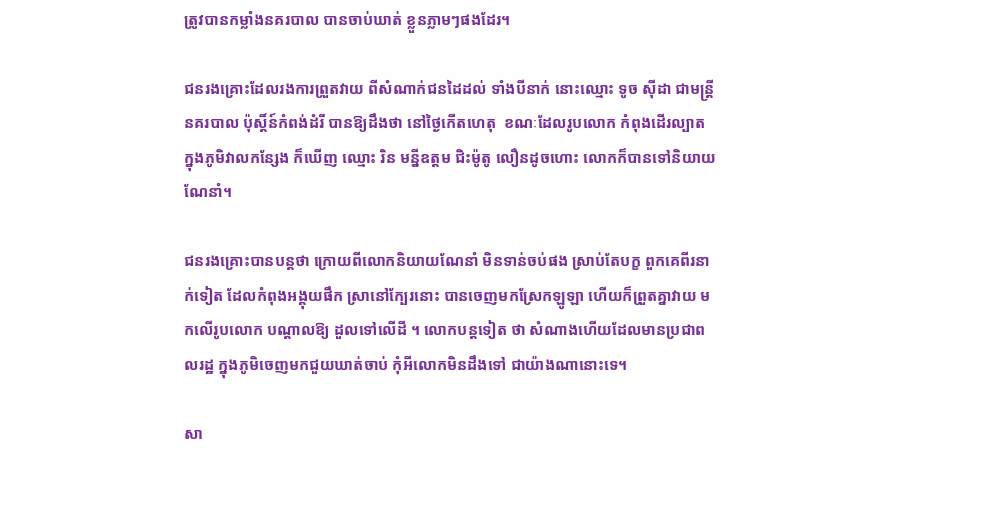ត្រូវបានកម្លាំងនគរបាល បានចាប់ឃាត់ ខ្លួនភ្លាមៗផងដែរ។

ជនរងគ្រោះដែលរងការព្រួតវាយ ពីសំណាក់ជនដៃដល់ ទាំងបីនាក់ នោះឈ្មោះ ទូច ស៊ីដា ជាមន្ត្រីនគរបាល ប៉ុស្តិ៍ន៍កំពង់ដំរី បានឱ្យដឹងថា នៅថ្ងៃកើតហេតុ  ខណៈដែលរូបលោក កំពុងដើរល្បាត ក្នុងភូមិវាលកន្សែង ក៏ឃើញ ឈ្មោះ រិន មន្នីឧត្តម ជិះម៉ូតូ លឿនដូចហោះ លោកក៏បានទៅនិយាយណែនាំ។

ជនរងគ្រោះបានបន្តថា ក្រោយពីលោកនិយាយណែនាំ មិនទាន់ចប់ផង ស្រាប់តែបក្ខ ពួកគេពីរនាក់ទៀត ដែលកំពុងអង្គុយផឹក ស្រានៅក្បែរនោះ បានចេញមកស្រែកឡូឡា ហើយក៏ព្រួតគ្នាវាយ មកលើរូបលោក បណ្តាលឱ្យ ដួលទៅលើដី ។ លោកបន្តទៀត ថា សំណាងហើយដែលមានប្រជាពលរដ្ឋ ក្នុងភូមិចេញមកជួយឃាត់ចាប់ កុំអីលោកមិនដឹងទៅ ជាយ៉ាងណានោះទេ។

សា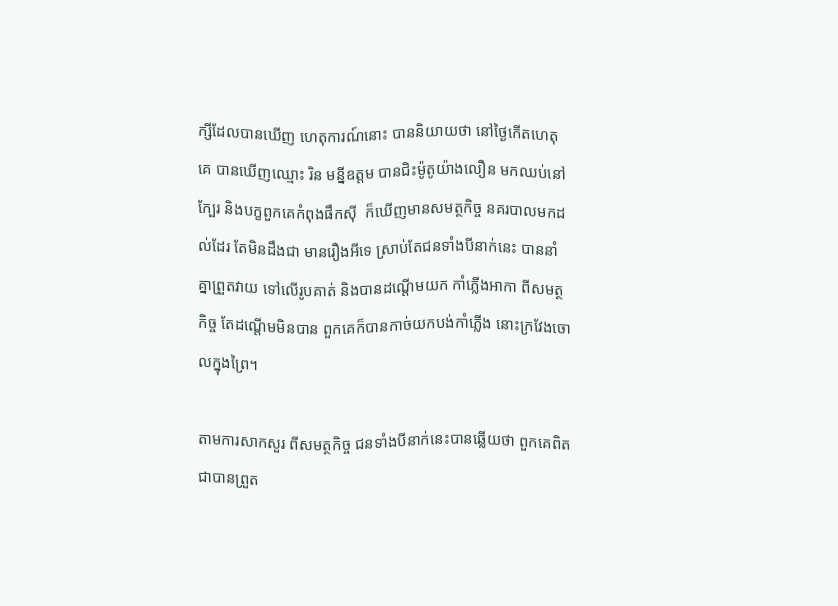ក្សីដែលបានឃើញ ហេតុការណ៍នោះ បាននិយាយថា នៅថ្ងៃកើតហេតុគេ បានឃើញឈ្មោះ រិន មន្នីឧត្តម បានជិះម៉ូតូយ៉ាងលឿន មកឈប់នៅក្បែរ និងបក្ខពួកគេកំពុងផឹកស៊ី  ក៏ឃើញមានសមត្ថកិច្ច នគរបាលមកដល់ដែរ តែមិនដឹងជា មានរឿងអីទេ ស្រាប់តែជនទាំងបីនាក់នេះ បាននាំគ្នាព្រួតវាយ ទៅលើរូបគាត់ និងបានដណ្តើមយក កាំភ្លើងអាកា ពីសមត្ថកិច្ច តែដណ្តើមមិនបាន ពួកគេក៏បានកាច់យកបង់កាំភ្លើង នោះក្រវែងចោលក្នុងព្រៃ។

តាមការសាកសួរ ពីសមត្ថកិច្ច ជនទាំងបីនាក់នេះបានឆ្លើយថា ពួកគេពិតជាបានព្រួត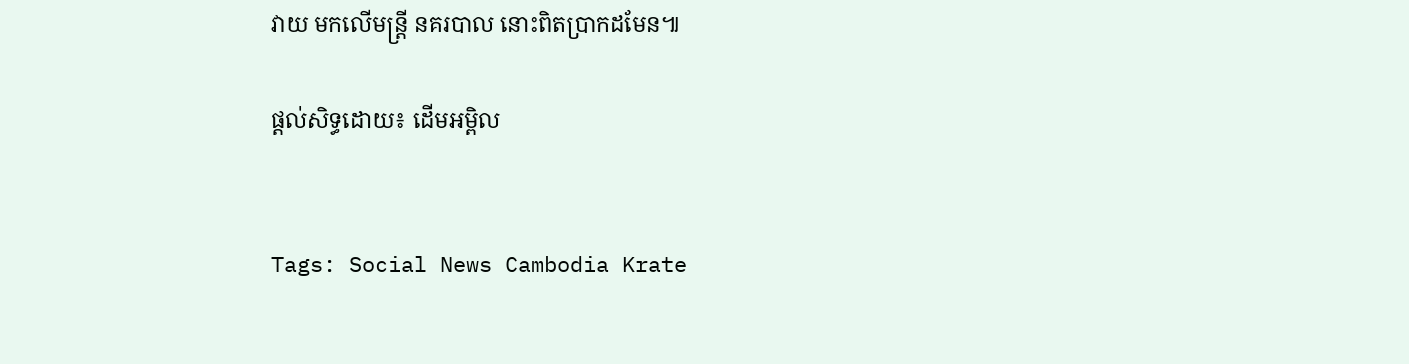វាយ មកលើមន្ត្រី នគរបាល នោះពិតប្រាកដមែន៕

ផ្ដល់សិទ្ធដោយ៖ ដើមអម្ពិល


Tags: Social News Cambodia Krate